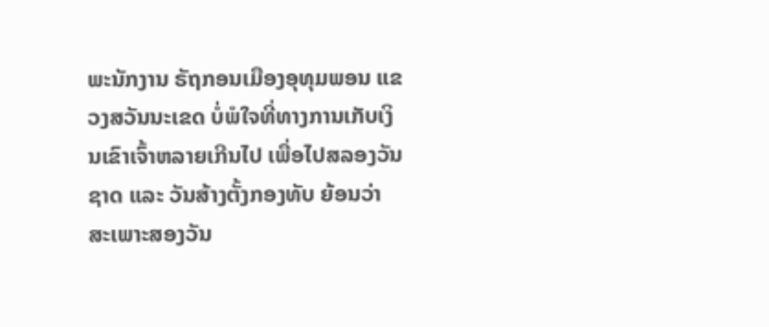ພະນັກງານ ຣັຖກອນເມືອງອຸທຸມພອນ ແຂວງສວັນນະເຂດ ບໍ່ພໍໃຈທີ່ທາງການເກັບເງິນເຂົາເຈົ້າຫລາຍເກີນໄປ ເພື່ອໄປສລອງວັນຊາດ ແລະ ວັນສ້າງຕັ້ງກອງທັບ ຍ້ອນວ່າ ສະເພາະສອງວັນ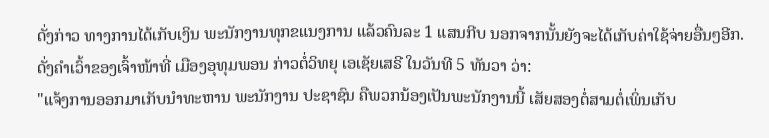ດັ່ງກ່າວ ທາງການໄດ້ເກັບເງິນ ພະນັກງານທຸກຂແນງການ ແລ້ວຄົນລະ 1 ແສນກີບ ນອກຈາກນັ້ນຍັງຈະໄດ້ເກັບຄ່າໃຊ້ຈ່າຍອື່ນໆອີກ. ດັ່ງຄຳເວົ້າຂອງເຈົ້າໜ້າທີ່ ເມືອງອຸທຸມພອນ ກ່າວຕໍ່ວິທຍຸ ເອເຊັຍເສຣີ ໃນວັນທີ 5 ທັນວາ ວ່າ:
"ແຈ້ງການອອກມາເກັບນຳທະຫານ ພະນັກງານ ປະຊາຊົນ ຄືພວກນ້ອງເປັນພະນັກງານນີ້ ເສັຍສອງຕໍ່ສາມຕໍ່ເພິ່ນເກັບ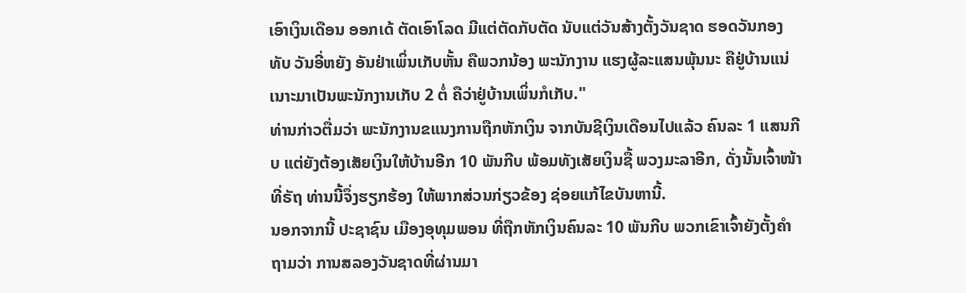ເອົາເງິນເດືອນ ອອກເດ້ ຕັດເອົາໂລດ ມີແຕ່ຕັດກັບຕັດ ນັບແຕ່ວັນສ້າງຕັ້ງວັນຊາດ ຮອດວັນກອງທັບ ວັນອີ່ຫຍັງ ອັນຢ່າເພິ່ນເກັບຫັ້ນ ຄືພວກນ້ອງ ພະນັກງານ ແຮງຜູ້ລະແສນພຸ້ນນະ ຄືຢູ່ບ້ານແນ່ເນາະມາເປັນພະນັກງານເກັບ 2 ຕໍ່ ຄືວ່າຢູ່ບ້ານເພິ່ນກໍເກັບ."
ທ່ານກ່າວຕື່ມວ່າ ພະນັກງານຂແນງການຖືກຫັກເງິນ ຈາກບັນຊີເງິນເດືອນໄປແລ້ວ ຄົນລະ 1 ແສນກີບ ແຕ່ຍັງຕ້ອງເສັຍເງິນໃຫ້ບ້ານອີກ 10 ພັນກີບ ພ້ອມທັງເສັຍເງິນຊື້ ພວງມະລາອີກ, ດັ່ງນັ້ນເຈົ້າໜ້າທີ່ຣັຖ ທ່ານນີ້ຈຶ່ງຮຽກຮ້ອງ ໃຫ້ພາກສ່ວນກ່ຽວຂ້ອງ ຊ່ອຍແກ້ໄຂບັນຫານີ້.
ນອກຈາກນີ້ ປະຊາຊົນ ເມືອງອຸທຸມພອນ ທີ່ຖືກຫັກເງິນຄົນລະ 10 ພັນກີບ ພວກເຂົາເຈົ້າຍັງຕັ້ງຄຳຖາມວ່າ ການສລອງວັນຊາດທີ່ຜ່ານມາ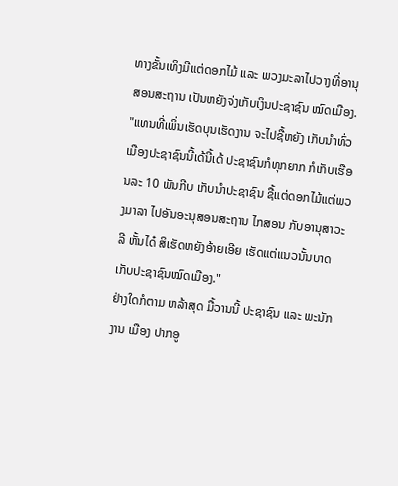ທາງຂັ້ນເທິງມີແຕ່ດອກໄມ້ ແລະ ພວງມະລາໄປວາງທີ່ອານຸສອນສະຖານ ເປັນຫຍັງຈ່ງເກັບເງິນປະຊາຊົນ ໝົດເມືອງ.
"ແທນທີ່ເພິ່ນເຮັດບຸນເຮັດງານ ຈະໄປຊື້ຫຍັງ ເກັບນໍາທົ່ວເມືອງປະຊາຊົນນີ້ເດ້ນີ້ເດ້ ປະຊາຊົນກໍທຸກຍາກ ກໍເກັບເຮືອນລະ 10 ພັນກີບ ເກັບນຳປະຊາຊົນ ຊື້ແຕ່ດອກໄມ້ແຕ່ພວງມາລາ ໄປອັນອະນຸສອນສະຖານ ໄກສອນ ກັບອານຸສາວະລີ ຫັ້ນໄດ໋ ສິເຮັດຫຍັງອ້າຍເອີຍ ເຮັດແຕ່ແນວນັ້ນບາດເກັບປະຊາຊົນໝົດເມືອງ."
ຢ່າງໃດກໍຕາມ ຫລ້າສຸດ ມື້ວານນີ້ ປະຊາຊົນ ແລະ ພະນັກງານ ເມືອງ ປາກອູ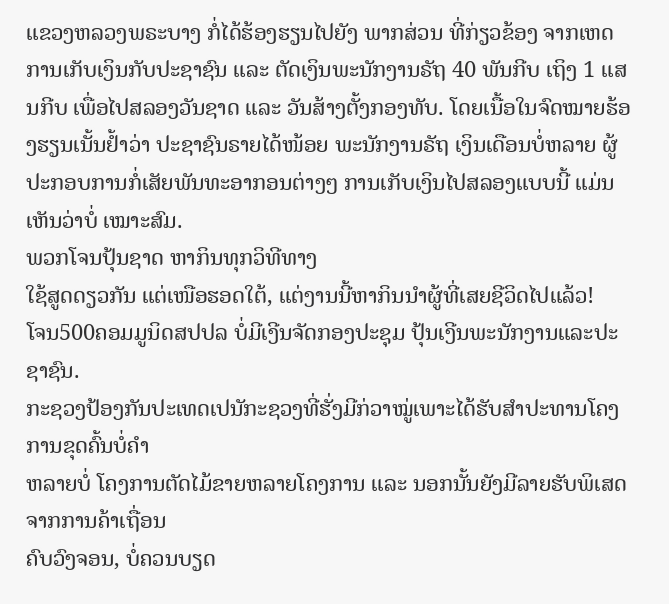ແຂວງຫລວງພຣະບາງ ກໍ່ໄດ້ຮ້ອງຮຽນໄປຍັງ ພາກສ່ວນ ທີ່ກ່ຽວຂ້ອງ ຈາກເຫດການເກັບເງິນກັບປະຊາຊົນ ແລະ ຕັດເງິນພະນັກງານຣັຖ 40 ພັນກີບ ເຖິງ 1 ແສນກີບ ເພື່ອໄປສລອງວັນຊາດ ແລະ ວັນສ້າງຕັ້ງກອງທັບ. ໂດຍເນື້ອໃນຈົດໝາຍຮ້ອງຮຽນເນັ້ນຢໍ້າວ່າ ປະຊາຊົນຣາຍໄດ້ໜ້ອຍ ພະນັກງານຣັຖ ເງິນເດືອນບໍ່ຫລາຍ ຜູ້ປະກອບການກໍ່ເສັຍພັນທະອາກອນຕ່າງໆ ການເກັບເງິນໄປສລອງແບບນີ້ ແມ່ນເຫັນວ່າບໍ່ ເໝາະສົມ.
ພວກໂຈນປຸ້ນຊາດ ຫາກິນທຸກວິທີທາງ
ໃຊ້ສູດດຽວກັນ ແຕ່ເໜືອຮອດໃຕ້, ແຕ່ງານນີ້ຫາກິນນໍາຜູ້ທີ່ເສຍຊີວິດໄປແລ້ວ!
ໂຈນ500ຄອມມູນິດສປປລ ບໍ່ມີເງີນຈັດກອງປະຊຸມ ປຸ້ນເງີນພະນັກງານແລະປະຊາຊົນ.
ກະຊວງປ້ອງກັນປະເທດເປນັກະຊວງທີ່ຮັ່ງມີກ່ວາໝູ່ເພາະໄດ້ຮັບສຳປະທານໂຄງການຂຸດຄົ້ນບໍ່ຄຳ
ຫລາຍບໍ່ ໂຄງການຕັດໄມ້ຂາຍຫລາຍໂຄງການ ແລະ ນອກນັ້ນຍັງມີລາຍຮັບພິເສດຈາກການຄ້າເຖື່ອນ
ຄົບວົງຈອນ, ບໍ່ຄວນບຽດ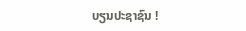ບຽນປະຊາຊົນ !